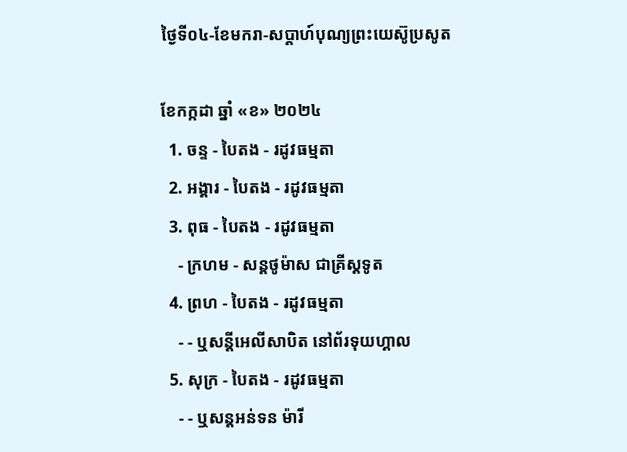ថ្ងៃទី០៤-ខែមករា-សប្ដាហ៍បុណ្យព្រះយេស៊ូប្រសូត

ខែកក្កដា ឆ្នាំ «ខ» ២០២៤
  1. ចន្ទ - បៃតង - រដូវធម្មតា
  2. អង្គារ - បៃតង - រដូវធម្មតា
  3. ពុធ - បៃតង - រដូវធម្មតា
    - ក្រហម - សន្ដថូម៉ាស ជាគ្រីស្ដទូត
  4. ព្រហ - បៃតង - រដូវធម្មតា
    - - ឬសន្ដីអេលីសាបិត នៅព័រទុយហ្គាល
  5. សុក្រ - បៃតង - រដូវធម្មតា
    - - ឬសន្ដអន់ទន ម៉ារី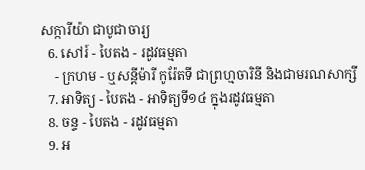សក្ការីយ៉ា ជាបូជាចារ្យ
  6. សៅរ៍ - បៃតង - រដូវធម្មតា
    - ក្រហម - ឬសន្ដីម៉ារី កូរ៉ែតទី ជាព្រហ្មចារិនី និងជាមរណសាក្សី
  7. អាទិត្យ - បៃតង - អាទិត្យទី១៤ ក្នុងរដូវធម្មតា
  8. ចន្ទ - បៃតង - រដូវធម្មតា
  9. អ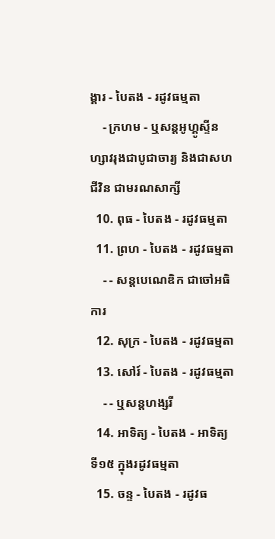ង្គារ - បៃតង - រដូវធម្មតា
    - ក្រហម - ឬសន្ដអូហ្គូស្ទីន ហ្សាវរុងជាបូជាចារ្យ និងជាសហជីវិន ជាមរណសាក្សី
  10. ពុធ - បៃតង - រដូវធម្មតា
  11. ព្រហ - បៃតង - រដូវធម្មតា
    - - សន្ដបេណេឌិក ជាចៅអធិការ
  12. សុក្រ - បៃតង - រដូវធម្មតា
  13. សៅរ៍ - បៃតង - រដូវធម្មតា
    - - ឬសន្ដហង្សរី
  14. អាទិត្យ - បៃតង - អាទិត្យទី១៥ ក្នុងរដូវធម្មតា
  15. ចន្ទ - បៃតង - រដូវធ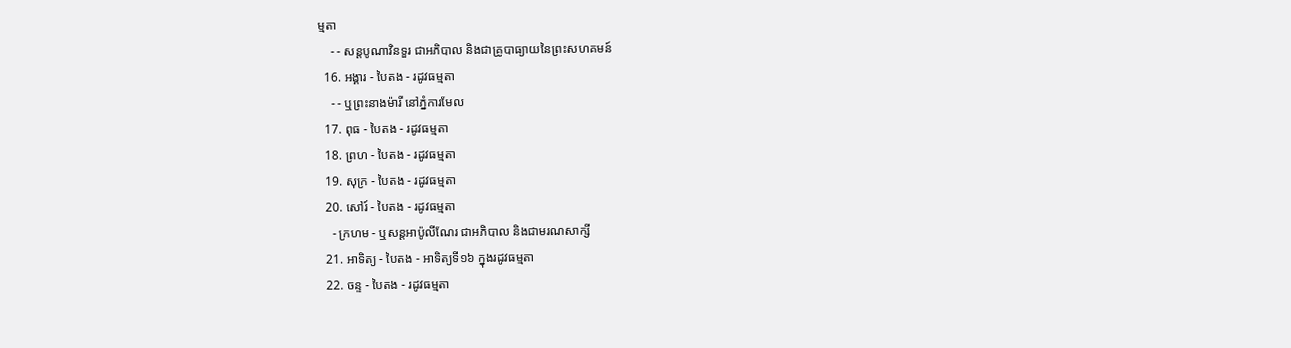ម្មតា
    - - សន្ដបូណាវិនទួរ ជាអភិបាល និងជាគ្រូបាធ្យាយនៃព្រះសហគមន៍
  16. អង្គារ - បៃតង - រដូវធម្មតា
    - - ឬព្រះនាងម៉ារី នៅភ្នំការមែល
  17. ពុធ - បៃតង - រដូវធម្មតា
  18. ព្រហ - បៃតង - រដូវធម្មតា
  19. សុក្រ - បៃតង - រដូវធម្មតា
  20. សៅរ៍ - បៃតង - រដូវធម្មតា
    - ក្រហម - ឬសន្ដអាប៉ូលីណែរ ជាអភិបាល និងជាមរណសាក្សី
  21. អាទិត្យ - បៃតង - អាទិត្យទី១៦ ក្នុងរដូវធម្មតា
  22. ចន្ទ - បៃតង - រដូវធម្មតា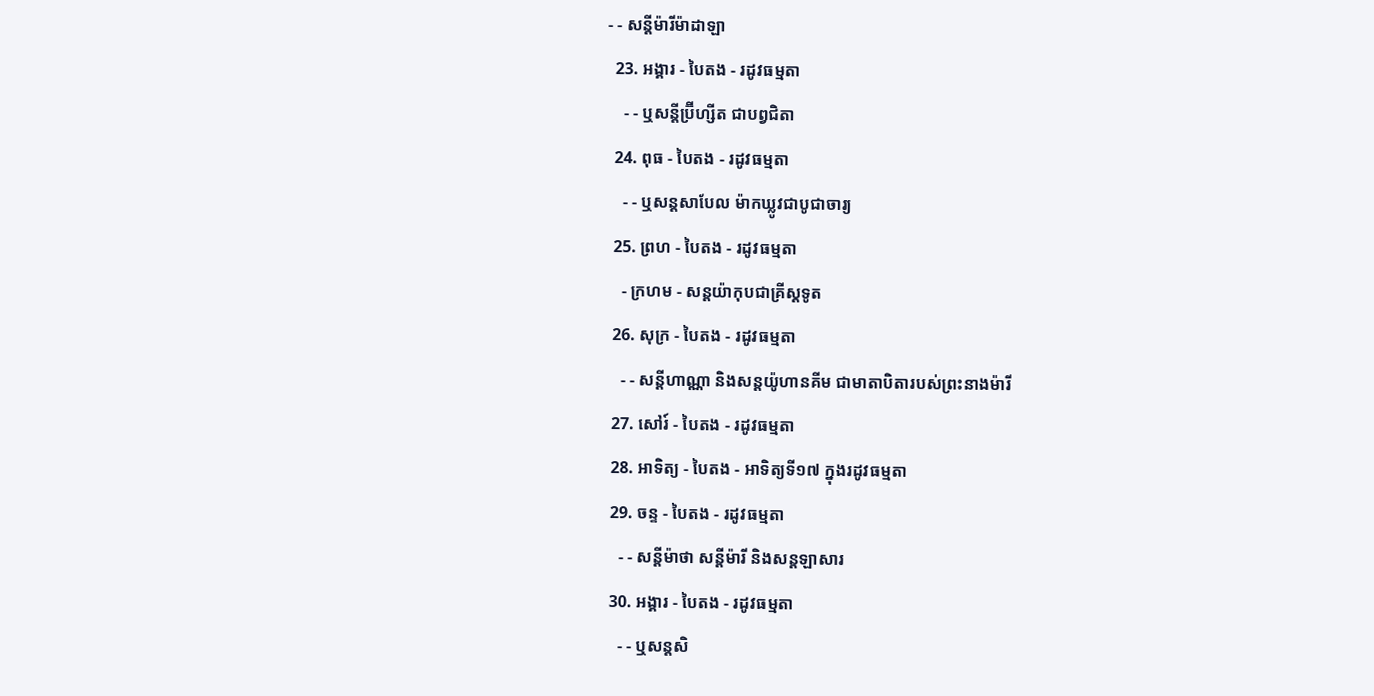- - សន្ដីម៉ារីម៉ាដាឡា
  23. អង្គារ - បៃតង - រដូវធម្មតា
    - - ឬសន្ដីប្រ៊ីហ្សីត ជាបព្វជិតា
  24. ពុធ - បៃតង - រដូវធម្មតា
    - - ឬសន្ដសាបែល ម៉ាកឃ្លូវជាបូជាចារ្យ
  25. ព្រហ - បៃតង - រដូវធម្មតា
    - ក្រហម - សន្ដយ៉ាកុបជាគ្រីស្ដទូត
  26. សុក្រ - បៃតង - រដូវធម្មតា
    - - សន្ដីហាណ្ណា និងសន្ដយ៉ូហានគីម ជាមាតាបិតារបស់ព្រះនាងម៉ារី
  27. សៅរ៍ - បៃតង - រដូវធម្មតា
  28. អាទិត្យ - បៃតង - អាទិត្យទី១៧ ក្នុងរដូវធម្មតា
  29. ចន្ទ - បៃតង - រដូវធម្មតា
    - - សន្ដីម៉ាថា សន្ដីម៉ារី និងសន្ដឡាសារ
  30. អង្គារ - បៃតង - រដូវធម្មតា
    - - ឬសន្ដសិ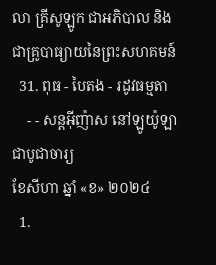លា គ្រីសូឡូក ជាអភិបាល និងជាគ្រូបាធ្យាយនៃព្រះសហគមន៍
  31. ពុធ - បៃតង - រដូវធម្មតា
    - - សន្ដអ៊ីញ៉ាស នៅឡូយ៉ូឡា ជាបូជាចារ្យ
ខែសីហា ឆ្នាំ «ខ» ២០២៤
  1.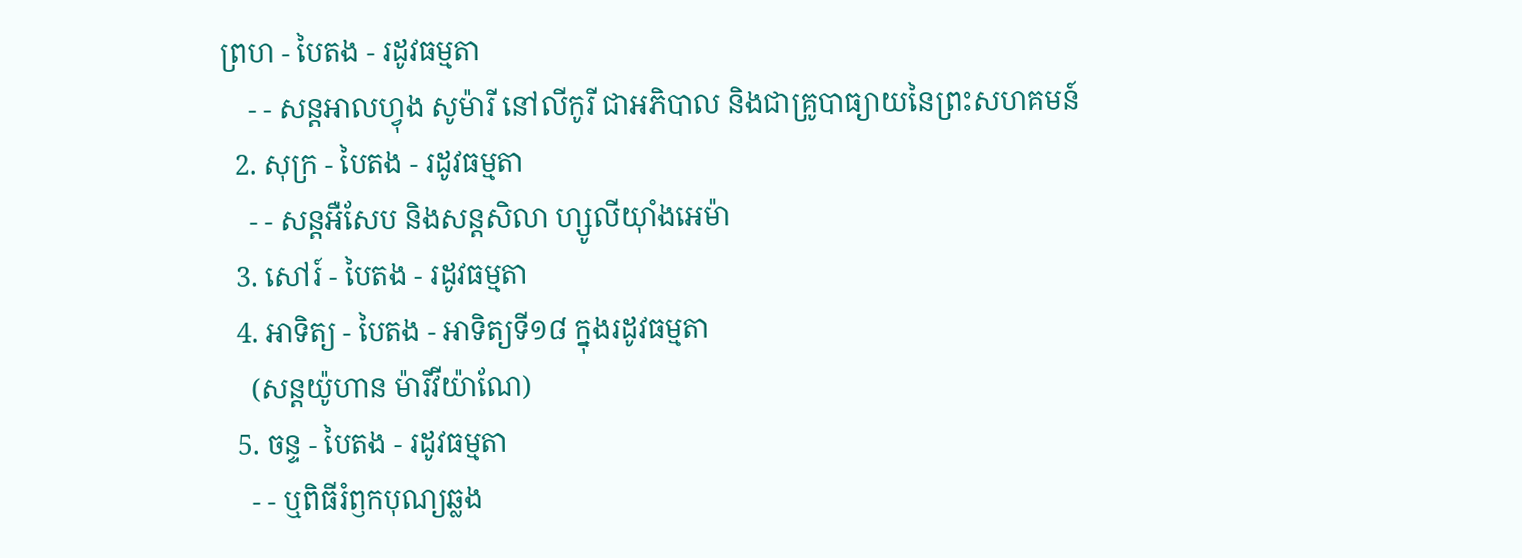ព្រហ - បៃតង - រដូវធម្មតា
    - - សន្ដអាលហ្វុង សូម៉ារី នៅលីកូរី ជាអភិបាល និងជាគ្រូបាធ្យាយនៃព្រះសហគមន៍
  2. សុក្រ - បៃតង - រដូវធម្មតា
    - - សន្តអឺសែប និងសន្តសិលា ហ្សូលីយ៉ាំងអេម៉ា
  3. សៅរ៍ - បៃតង - រដូវធម្មតា
  4. អាទិត្យ - បៃតង - អាទិត្យទី១៨ ក្នុងរដូវធម្មតា
    (សន្តយ៉ូហាន ម៉ារីវីយ៉ាណែ)
  5. ចន្ទ - បៃតង - រដូវធម្មតា
    - - ឬពិធីរំឭកបុណ្យឆ្លង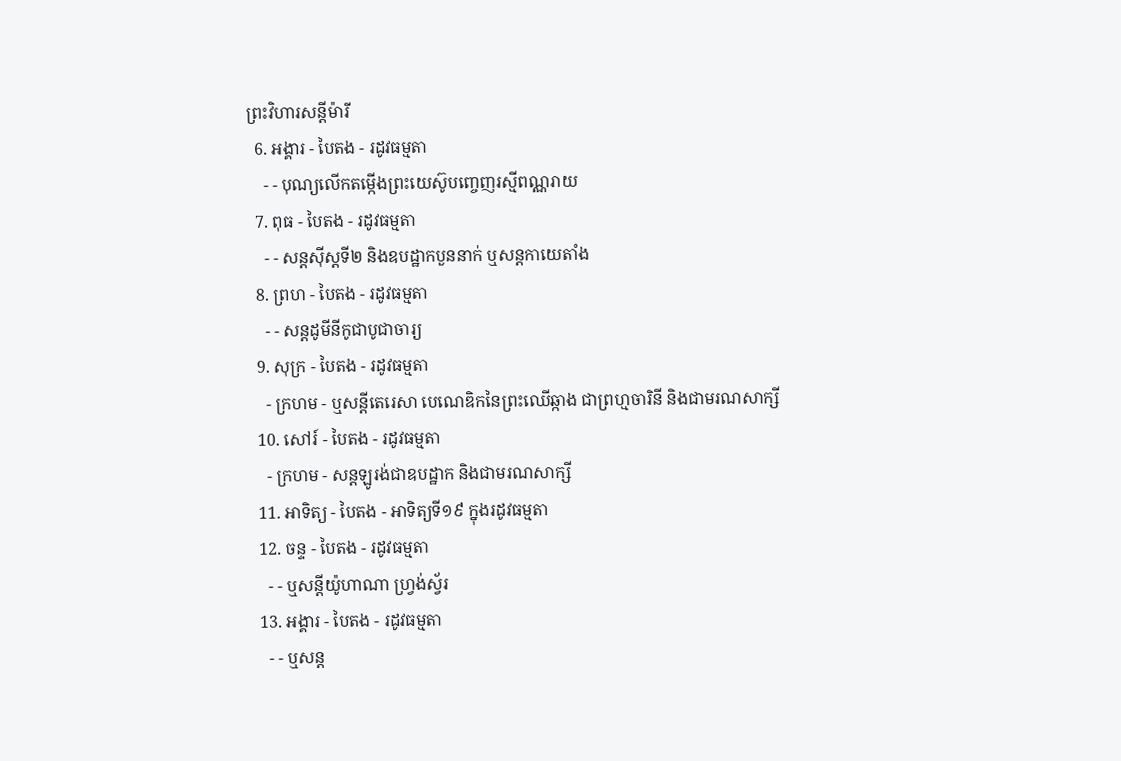ព្រះវិហារសន្តីម៉ារី
  6. អង្គារ - បៃតង - រដូវធម្មតា
    - - បុណ្យលើកតម្កើងព្រះយេស៊ូបញ្ចេញរស្មីពណ្ណរាយ
  7. ពុធ - បៃតង - រដូវធម្មតា
    - - សន្តស៊ីស្តទី២ និងឧបដ្ឋាកបួននាក់ ឬសន្តកាយេតាំង
  8. ព្រហ - បៃតង - រដូវធម្មតា
    - - សន្តដូមីនីកូជាបូជាចារ្យ
  9. សុក្រ - បៃតង - រដូវធម្មតា
    - ក្រហម - ឬសន្ដីតេរេសា បេណេឌិកនៃព្រះឈើឆ្កាង ជាព្រហ្មចារិនី និងជាមរណសាក្សី
  10. សៅរ៍ - បៃតង - រដូវធម្មតា
    - ក្រហម - សន្តឡូរង់ជាឧបដ្ឋាក និងជាមរណសាក្សី
  11. អាទិត្យ - បៃតង - អាទិត្យទី១៩ ក្នុងរដូវធម្មតា
  12. ចន្ទ - បៃតង - រដូវធម្មតា
    - - ឬសន្តីយ៉ូហាណា ហ្រ្វង់ស្វ័រ
  13. អង្គារ - បៃតង - រដូវធម្មតា
    - - ឬសន្ត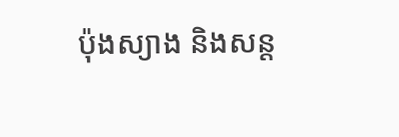ប៉ុងស្យាង និងសន្ត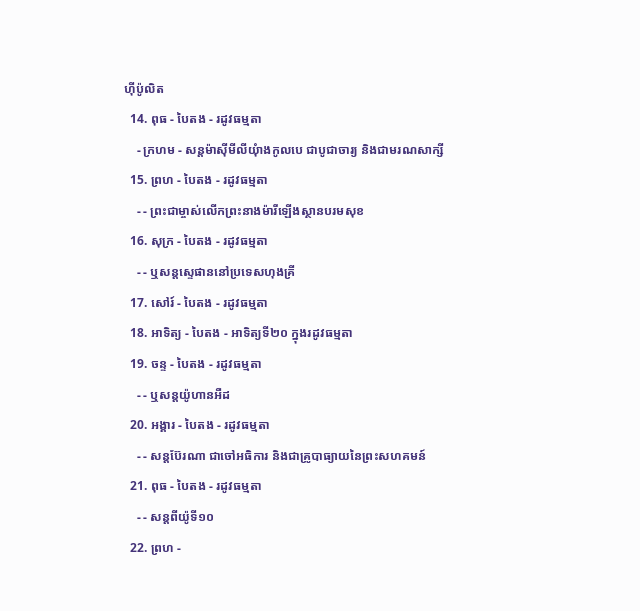ហ៊ីប៉ូលិត
  14. ពុធ - បៃតង - រដូវធម្មតា
    - ក្រហម - សន្តម៉ាស៊ីមីលីយុំាងកូលបេ ជាបូជាចារ្យ និងជាមរណសាក្សី
  15. ព្រហ - បៃតង - រដូវធម្មតា
    - - ព្រះជាម្ចាស់លើកព្រះនាងម៉ារីឡើងស្ថានបរមសុខ
  16. សុក្រ - បៃតង - រដូវធម្មតា
    - - ឬសន្តស្ទេផាននៅប្រទេសហុងគ្រី
  17. សៅរ៍ - បៃតង - រដូវធម្មតា
  18. អាទិត្យ - បៃតង - អាទិត្យទី២០ ក្នុងរដូវធម្មតា
  19. ចន្ទ - បៃតង - រដូវធម្មតា
    - - ឬសន្តយ៉ូហានអឺដ
  20. អង្គារ - បៃតង - រដូវធម្មតា
    - - សន្តប៊ែរណា ជាចៅអធិការ និងជាគ្រូបាធ្យាយនៃព្រះសហគមន៍
  21. ពុធ - បៃតង - រដូវធម្មតា
    - - សន្តពីយ៉ូទី១០
  22. ព្រហ -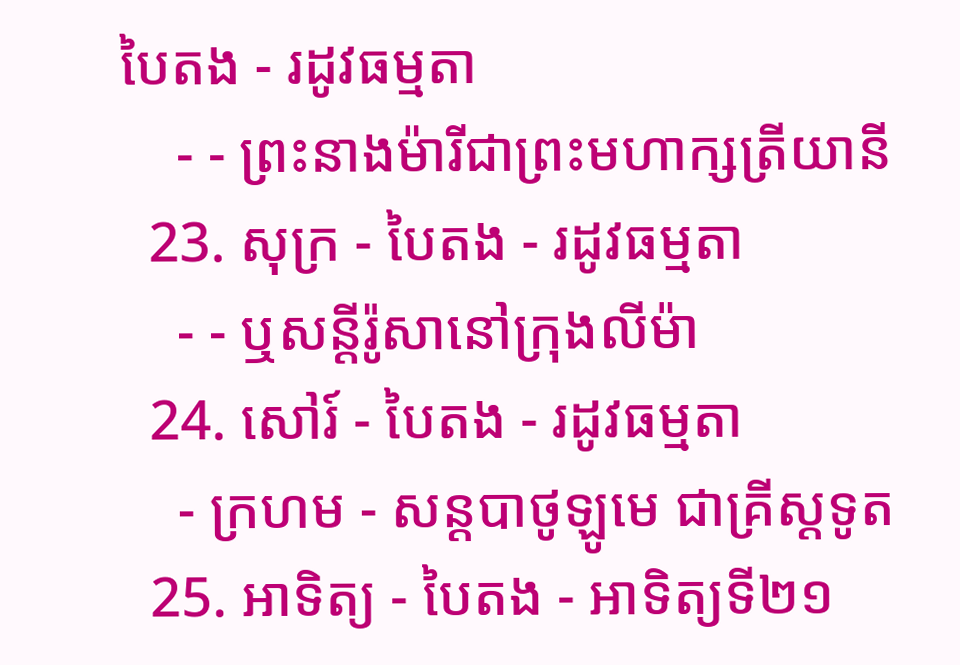បៃតង - រដូវធម្មតា
    - - ព្រះនាងម៉ារីជាព្រះមហាក្សត្រីយានី
  23. សុក្រ - បៃតង - រដូវធម្មតា
    - - ឬសន្តីរ៉ូសានៅក្រុងលីម៉ា
  24. សៅរ៍ - បៃតង - រដូវធម្មតា
    - ក្រហម - សន្តបាថូឡូមេ ជាគ្រីស្ដទូត
  25. អាទិត្យ - បៃតង - អាទិត្យទី២១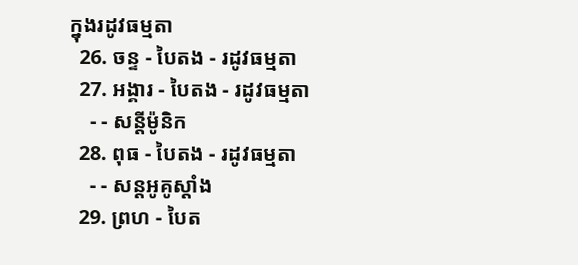ក្នុងរដូវធម្មតា
  26. ចន្ទ - បៃតង - រដូវធម្មតា
  27. អង្គារ - បៃតង - រដូវធម្មតា
    - - សន្ដីម៉ូនិក
  28. ពុធ - បៃតង - រដូវធម្មតា
    - - សន្តអូគូស្តាំង
  29. ព្រហ - បៃត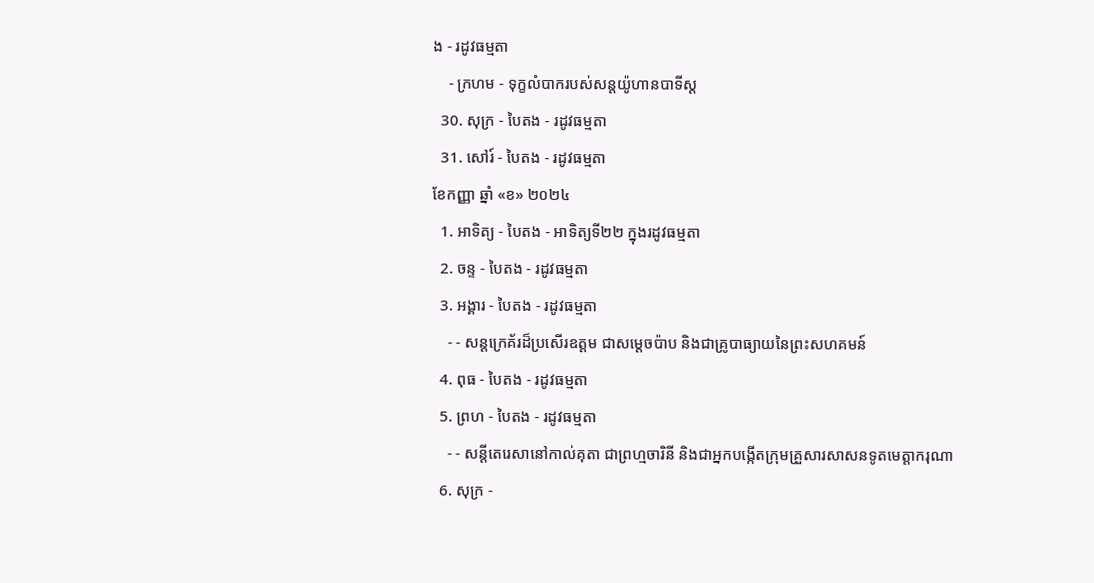ង - រដូវធម្មតា
    - ក្រហម - ទុក្ខលំបាករបស់សន្តយ៉ូហានបាទីស្ដ
  30. សុក្រ - បៃតង - រដូវធម្មតា
  31. សៅរ៍ - បៃតង - រដូវធម្មតា
ខែកញ្ញា ឆ្នាំ «ខ» ២០២៤
  1. អាទិត្យ - បៃតង - អាទិត្យទី២២ ក្នុងរដូវធម្មតា
  2. ចន្ទ - បៃតង - រដូវធម្មតា
  3. អង្គារ - បៃតង - រដូវធម្មតា
    - - សន្តក្រេគ័រដ៏ប្រសើរឧត្តម ជាសម្ដេចប៉ាប និងជាគ្រូបាធ្យាយនៃព្រះសហគមន៍
  4. ពុធ - បៃតង - រដូវធម្មតា
  5. ព្រហ - បៃតង - រដូវធម្មតា
    - - សន្តីតេរេសានៅកាល់គុតា ជាព្រហ្មចារិនី និងជាអ្នកបង្កើតក្រុមគ្រួសារសាសនទូតមេត្ដាករុណា
  6. សុក្រ -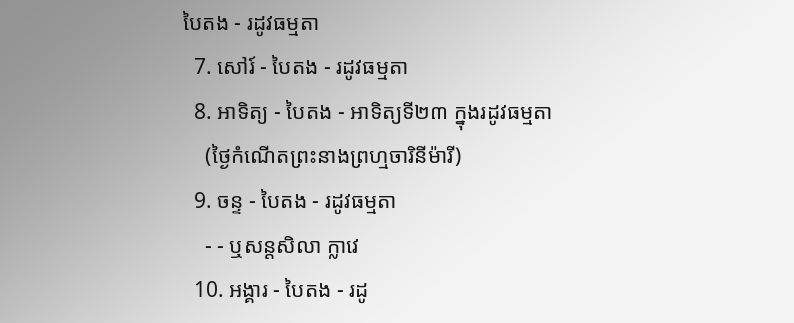បៃតង - រដូវធម្មតា
  7. សៅរ៍ - បៃតង - រដូវធម្មតា
  8. អាទិត្យ - បៃតង - អាទិត្យទី២៣ ក្នុងរដូវធម្មតា
    (ថ្ងៃកំណើតព្រះនាងព្រហ្មចារិនីម៉ារី)
  9. ចន្ទ - បៃតង - រដូវធម្មតា
    - - ឬសន្តសិលា ក្លាវេ
  10. អង្គារ - បៃតង - រដូ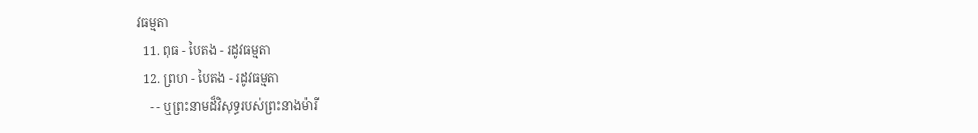វធម្មតា
  11. ពុធ - បៃតង - រដូវធម្មតា
  12. ព្រហ - បៃតង - រដូវធម្មតា
    - - ឬព្រះនាមដ៏វិសុទ្ធរបស់ព្រះនាងម៉ារី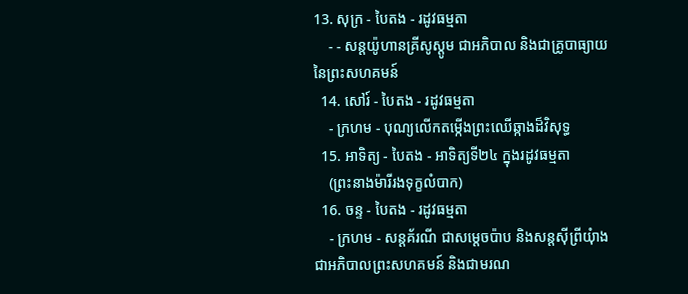13. សុក្រ - បៃតង - រដូវធម្មតា
    - - សន្តយ៉ូហានគ្រីសូស្តូម ជាអភិបាល និងជាគ្រូបាធ្យាយនៃព្រះសហគមន៍
  14. សៅរ៍ - បៃតង - រដូវធម្មតា
    - ក្រហម - បុណ្យលើកតម្កើងព្រះឈើឆ្កាងដ៏វិសុទ្ធ
  15. អាទិត្យ - បៃតង - អាទិត្យទី២៤ ក្នុងរដូវធម្មតា
    (ព្រះនាងម៉ារីរងទុក្ខលំបាក)
  16. ចន្ទ - បៃតង - រដូវធម្មតា
    - ក្រហម - សន្តគ័រណី ជាសម្ដេចប៉ាប និងសន្តស៊ីព្រីយុំាង ជាអភិបាលព្រះសហគមន៍ និងជាមរណ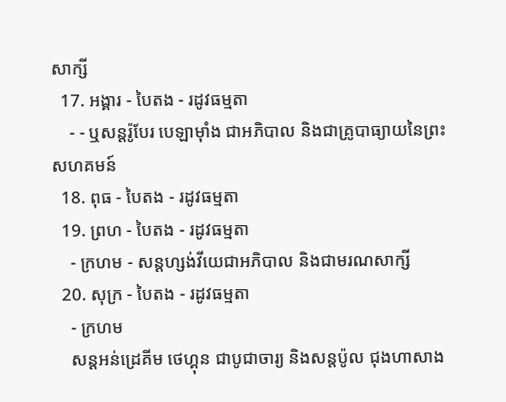សាក្សី
  17. អង្គារ - បៃតង - រដូវធម្មតា
    - - ឬសន្តរ៉ូបែរ បេឡាម៉ាំង ជាអភិបាល និងជាគ្រូបាធ្យាយនៃព្រះសហគមន៍
  18. ពុធ - បៃតង - រដូវធម្មតា
  19. ព្រហ - បៃតង - រដូវធម្មតា
    - ក្រហម - សន្តហ្សង់វីយេជាអភិបាល និងជាមរណសាក្សី
  20. សុក្រ - បៃតង - រដូវធម្មតា
    - ក្រហម
    សន្តអន់ដ្រេគីម ថេហ្គុន ជាបូជាចារ្យ និងសន្តប៉ូល ជុងហាសាង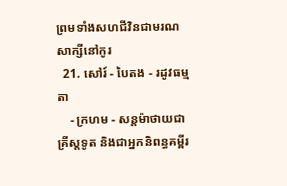ព្រមទាំងសហជីវិនជាមរណសាក្សីនៅកូរ
  21. សៅរ៍ - បៃតង - រដូវធម្មតា
    - ក្រហម - សន្តម៉ាថាយជាគ្រីស្តទូត និងជាអ្នកនិពន្ធគម្ពីរ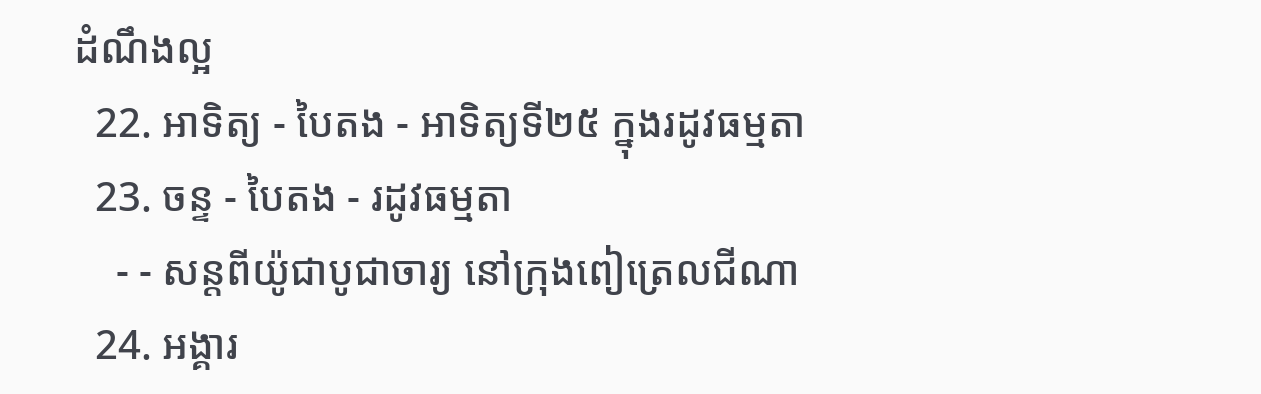ដំណឹងល្អ
  22. អាទិត្យ - បៃតង - អាទិត្យទី២៥ ក្នុងរដូវធម្មតា
  23. ចន្ទ - បៃតង - រដូវធម្មតា
    - - សន្តពីយ៉ូជាបូជាចារ្យ នៅក្រុងពៀត្រេលជីណា
  24. អង្គារ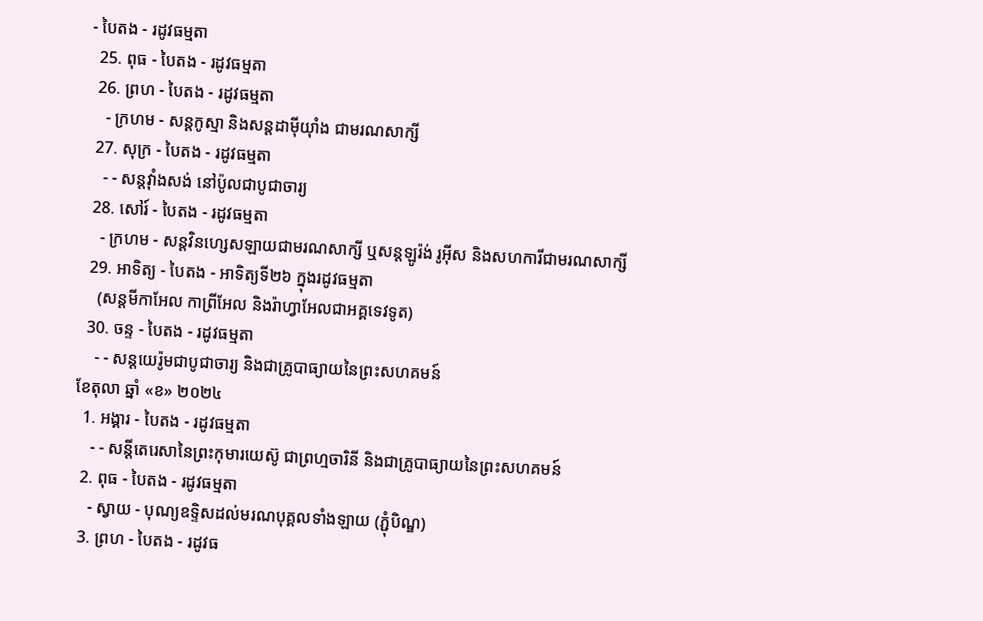- បៃតង - រដូវធម្មតា
  25. ពុធ - បៃតង - រដូវធម្មតា
  26. ព្រហ - បៃតង - រដូវធម្មតា
    - ក្រហម - សន្តកូស្មា និងសន្តដាម៉ីយុាំង ជាមរណសាក្សី
  27. សុក្រ - បៃតង - រដូវធម្មតា
    - - សន្តវុាំងសង់ នៅប៉ូលជាបូជាចារ្យ
  28. សៅរ៍ - បៃតង - រដូវធម្មតា
    - ក្រហម - សន្តវិនហ្សេសឡាយជាមរណសាក្សី ឬសន្តឡូរ៉ង់ រូអ៊ីស និងសហការីជាមរណសាក្សី
  29. អាទិត្យ - បៃតង - អាទិត្យទី២៦ ក្នុងរដូវធម្មតា
    (សន្តមីកាអែល កាព្រីអែល និងរ៉ាហ្វាអែលជាអគ្គទេវទូត)
  30. ចន្ទ - បៃតង - រដូវធម្មតា
    - - សន្ដយេរ៉ូមជាបូជាចារ្យ និងជាគ្រូបាធ្យាយនៃព្រះសហគមន៍
ខែតុលា ឆ្នាំ «ខ» ២០២៤
  1. អង្គារ - បៃតង - រដូវធម្មតា
    - - សន្តីតេរេសានៃព្រះកុមារយេស៊ូ ជាព្រហ្មចារិនី និងជាគ្រូបាធ្យាយនៃព្រះសហគមន៍
  2. ពុធ - បៃតង - រដូវធម្មតា
    - ស្វាយ - បុណ្យឧទ្ទិសដល់មរណបុគ្គលទាំងឡាយ (ភ្ជុំបិណ្ឌ)
  3. ព្រហ - បៃតង - រដូវធ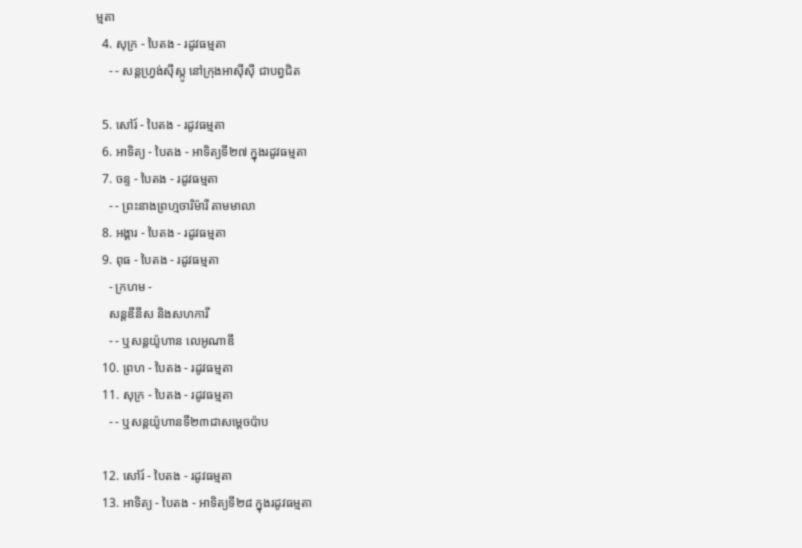ម្មតា
  4. សុក្រ - បៃតង - រដូវធម្មតា
    - - សន្តហ្វ្រង់ស៊ីស្កូ នៅក្រុងអាស៊ីស៊ី ជាបព្វជិត

  5. សៅរ៍ - បៃតង - រដូវធម្មតា
  6. អាទិត្យ - បៃតង - អាទិត្យទី២៧ ក្នុងរដូវធម្មតា
  7. ចន្ទ - បៃតង - រដូវធម្មតា
    - - ព្រះនាងព្រហ្មចារិម៉ារី តាមមាលា
  8. អង្គារ - បៃតង - រដូវធម្មតា
  9. ពុធ - បៃតង - រដូវធម្មតា
    - ក្រហម -
    សន្តឌីនីស និងសហការី
    - - ឬសន្តយ៉ូហាន លេអូណាឌី
  10. ព្រហ - បៃតង - រដូវធម្មតា
  11. សុក្រ - បៃតង - រដូវធម្មតា
    - - ឬសន្តយ៉ូហានទី២៣ជាសម្តេចប៉ាប

  12. សៅរ៍ - បៃតង - រដូវធម្មតា
  13. អាទិត្យ - បៃតង - អាទិត្យទី២៨ ក្នុងរដូវធម្មតា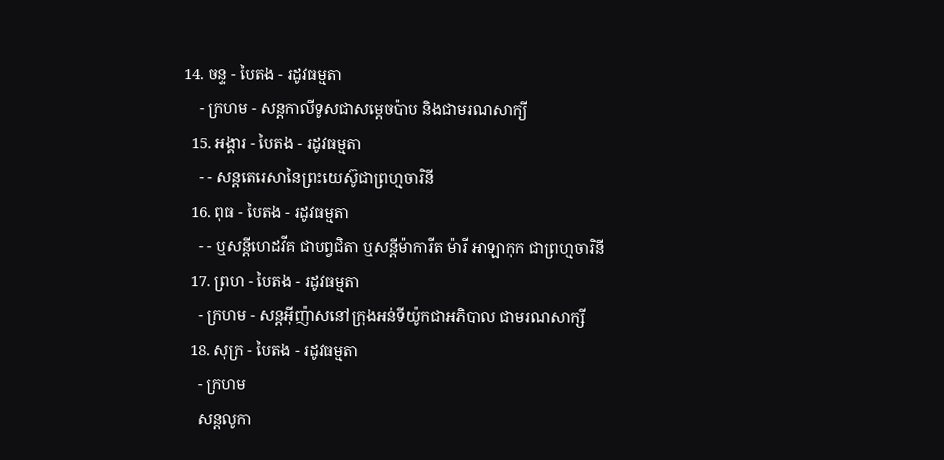14. ចន្ទ - បៃតង - រដូវធម្មតា
    - ក្រហម - សន្ដកាលីទូសជាសម្ដេចប៉ាប និងជាមរណសាក្យី
  15. អង្គារ - បៃតង - រដូវធម្មតា
    - - សន្តតេរេសានៃព្រះយេស៊ូជាព្រហ្មចារិនី
  16. ពុធ - បៃតង - រដូវធម្មតា
    - - ឬសន្ដីហេដវីគ ជាបព្វជិតា ឬសន្ដីម៉ាការីត ម៉ារី អាឡាកុក ជាព្រហ្មចារិនី
  17. ព្រហ - បៃតង - រដូវធម្មតា
    - ក្រហម - សន្តអ៊ីញ៉ាសនៅក្រុងអន់ទីយ៉ូកជាអភិបាល ជាមរណសាក្សី
  18. សុក្រ - បៃតង - រដូវធម្មតា
    - ក្រហម
    សន្តលូកា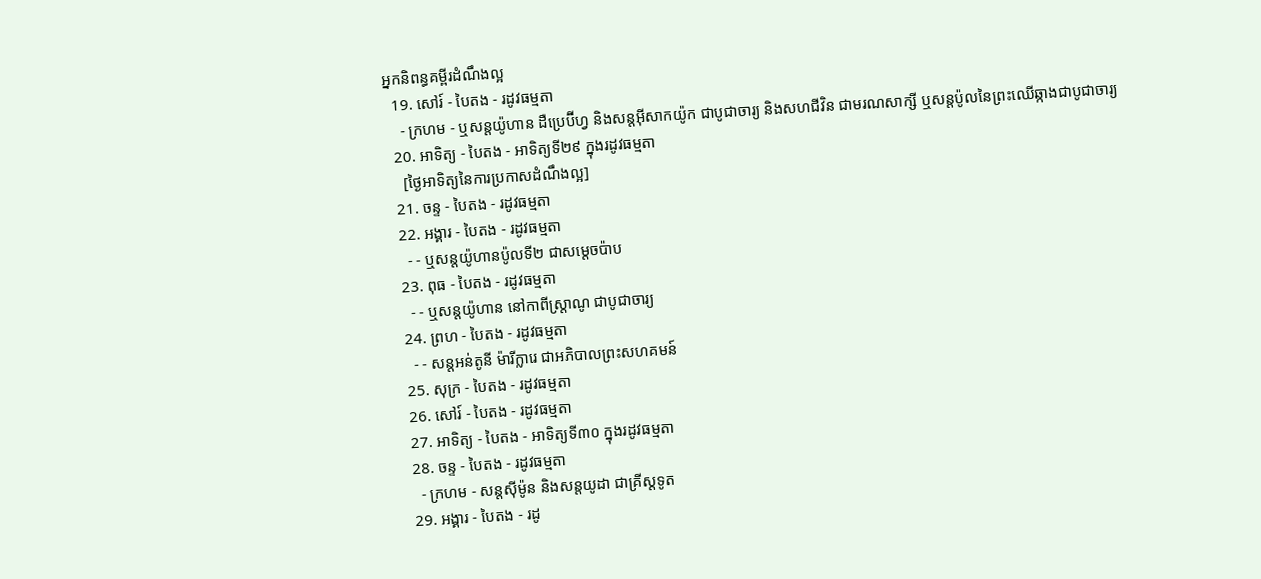អ្នកនិពន្ធគម្ពីរដំណឹងល្អ
  19. សៅរ៍ - បៃតង - រដូវធម្មតា
    - ក្រហម - ឬសន្ដយ៉ូហាន ដឺប្រេប៊ីហ្វ និងសន្ដអ៊ីសាកយ៉ូក ជាបូជាចារ្យ និងសហជីវិន ជាមរណសាក្សី ឬសន្ដប៉ូលនៃព្រះឈើឆ្កាងជាបូជាចារ្យ
  20. អាទិត្យ - បៃតង - អាទិត្យទី២៩ ក្នុងរដូវធម្មតា
    [ថ្ងៃអាទិត្យនៃការប្រកាសដំណឹងល្អ]
  21. ចន្ទ - បៃតង - រដូវធម្មតា
  22. អង្គារ - បៃតង - រដូវធម្មតា
    - - ឬសន្តយ៉ូហានប៉ូលទី២ ជាសម្ដេចប៉ាប
  23. ពុធ - បៃតង - រដូវធម្មតា
    - - ឬសន្ដយ៉ូហាន នៅកាពីស្រ្ដាណូ ជាបូជាចារ្យ
  24. ព្រហ - បៃតង - រដូវធម្មតា
    - - សន្តអន់តូនី ម៉ារីក្លារេ ជាអភិបាលព្រះសហគមន៍
  25. សុក្រ - បៃតង - រដូវធម្មតា
  26. សៅរ៍ - បៃតង - រដូវធម្មតា
  27. អាទិត្យ - បៃតង - អាទិត្យទី៣០ ក្នុងរដូវធម្មតា
  28. ចន្ទ - បៃតង - រដូវធម្មតា
    - ក្រហម - សន្ដស៊ីម៉ូន និងសន្ដយូដា ជាគ្រីស្ដទូត
  29. អង្គារ - បៃតង - រដូ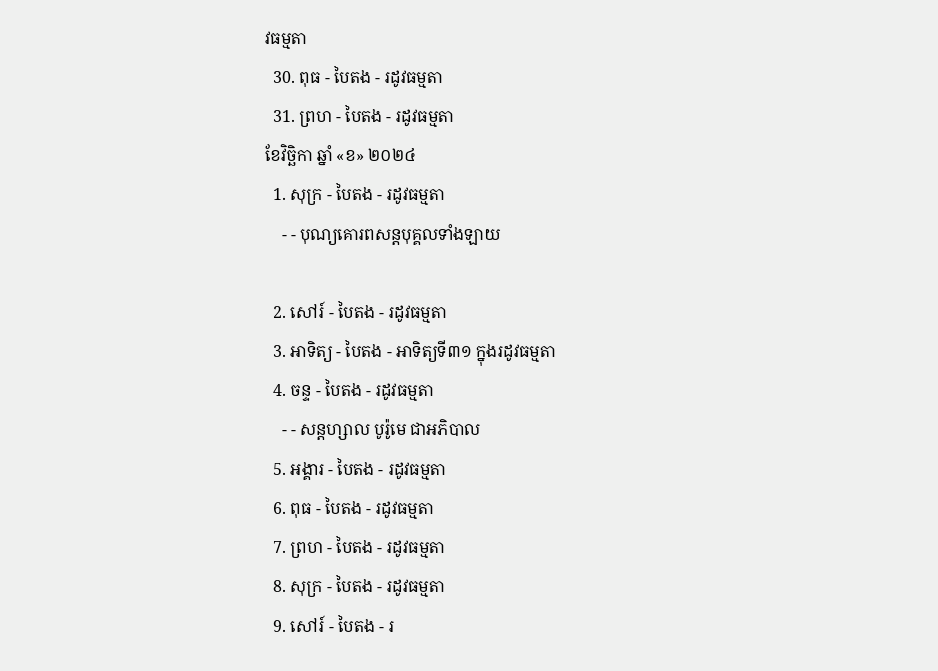វធម្មតា
  30. ពុធ - បៃតង - រដូវធម្មតា
  31. ព្រហ - បៃតង - រដូវធម្មតា
ខែវិច្ឆិកា ឆ្នាំ «ខ» ២០២៤
  1. សុក្រ - បៃតង - រដូវធម្មតា
    - - បុណ្យគោរពសន្ដបុគ្គលទាំងឡាយ

  2. សៅរ៍ - បៃតង - រដូវធម្មតា
  3. អាទិត្យ - បៃតង - អាទិត្យទី៣១ ក្នុងរដូវធម្មតា
  4. ចន្ទ - បៃតង - រដូវធម្មតា
    - - សន្ដហ្សាល បូរ៉ូមេ ជាអភិបាល
  5. អង្គារ - បៃតង - រដូវធម្មតា
  6. ពុធ - បៃតង - រដូវធម្មតា
  7. ព្រហ - បៃតង - រដូវធម្មតា
  8. សុក្រ - បៃតង - រដូវធម្មតា
  9. សៅរ៍ - បៃតង - រ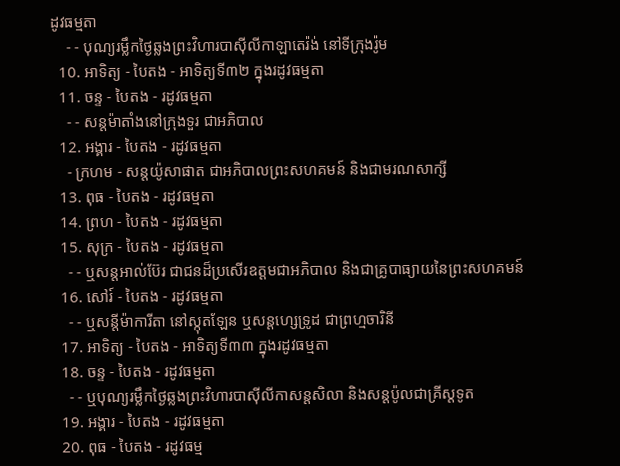ដូវធម្មតា
    - - បុណ្យរម្លឹកថ្ងៃឆ្លងព្រះវិហារបាស៊ីលីកាឡាតេរ៉ង់ នៅទីក្រុងរ៉ូម
  10. អាទិត្យ - បៃតង - អាទិត្យទី៣២ ក្នុងរដូវធម្មតា
  11. ចន្ទ - បៃតង - រដូវធម្មតា
    - - សន្ដម៉ាតាំងនៅក្រុងទួរ ជាអភិបាល
  12. អង្គារ - បៃតង - រដូវធម្មតា
    - ក្រហម - សន្ដយ៉ូសាផាត ជាអភិបាលព្រះសហគមន៍ និងជាមរណសាក្សី
  13. ពុធ - បៃតង - រដូវធម្មតា
  14. ព្រហ - បៃតង - រដូវធម្មតា
  15. សុក្រ - បៃតង - រដូវធម្មតា
    - - ឬសន្ដអាល់ប៊ែរ ជាជនដ៏ប្រសើរឧត្ដមជាអភិបាល និងជាគ្រូបាធ្យាយនៃព្រះសហគមន៍
  16. សៅរ៍ - បៃតង - រដូវធម្មតា
    - - ឬសន្ដីម៉ាការីតា នៅស្កុតឡែន ឬសន្ដហ្សេទ្រូដ ជាព្រហ្មចារិនី
  17. អាទិត្យ - បៃតង - អាទិត្យទី៣៣ ក្នុងរដូវធម្មតា
  18. ចន្ទ - បៃតង - រដូវធម្មតា
    - - ឬបុណ្យរម្លឹកថ្ងៃឆ្លងព្រះវិហារបាស៊ីលីកាសន្ដសិលា និងសន្ដប៉ូលជាគ្រីស្ដទូត
  19. អង្គារ - បៃតង - រដូវធម្មតា
  20. ពុធ - បៃតង - រដូវធម្ម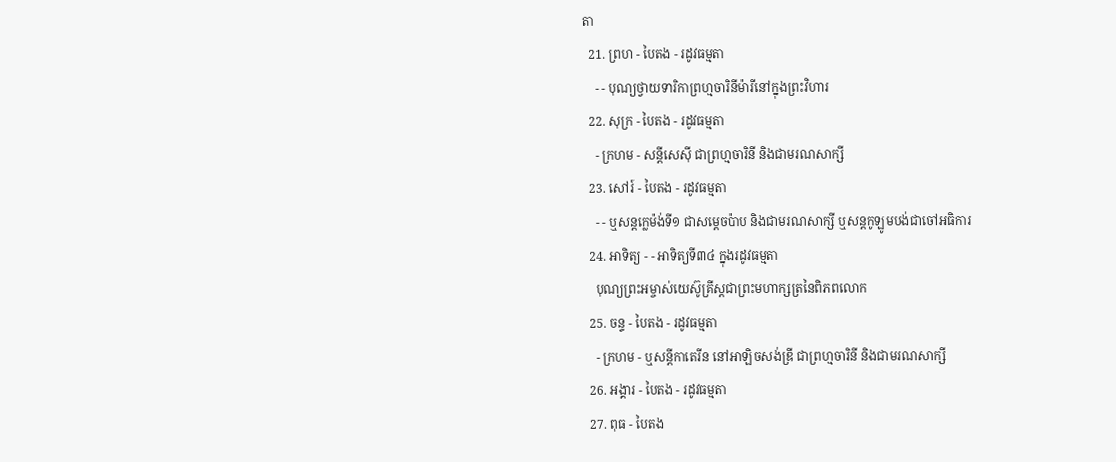តា
  21. ព្រហ - បៃតង - រដូវធម្មតា
    - - បុណ្យថ្វាយទារិកាព្រហ្មចារិនីម៉ារីនៅក្នុងព្រះវិហារ
  22. សុក្រ - បៃតង - រដូវធម្មតា
    - ក្រហម - សន្ដីសេស៊ី ជាព្រហ្មចារិនី និងជាមរណសាក្សី
  23. សៅរ៍ - បៃតង - រដូវធម្មតា
    - - ឬសន្ដក្លេម៉ង់ទី១ ជាសម្ដេចប៉ាប និងជាមរណសាក្សី ឬសន្ដកូឡូមបង់ជាចៅអធិការ
  24. អាទិត្យ - - អាទិត្យទី៣៤ ក្នុងរដូវធម្មតា
    បុណ្យព្រះអម្ចាស់យេស៊ូគ្រីស្ដជាព្រះមហាក្សត្រនៃពិភពលោក
  25. ចន្ទ - បៃតង - រដូវធម្មតា
    - ក្រហម - ឬសន្ដីកាតេរីន នៅអាឡិចសង់ឌ្រី ជាព្រហ្មចារិនី និងជាមរណសាក្សី
  26. អង្គារ - បៃតង - រដូវធម្មតា
  27. ពុធ - បៃតង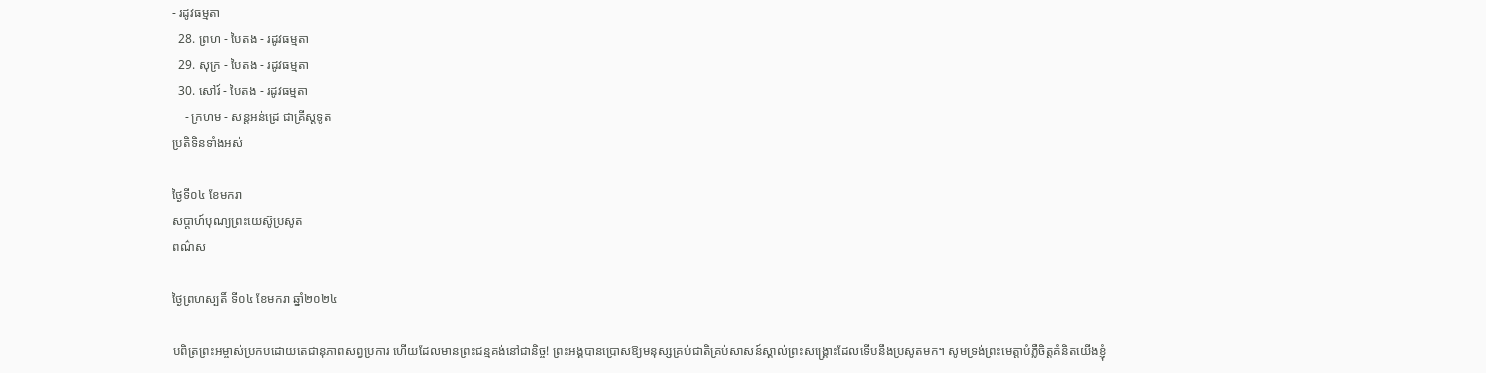- រដូវធម្មតា
  28. ព្រហ - បៃតង - រដូវធម្មតា
  29. សុក្រ - បៃតង - រដូវធម្មតា
  30. សៅរ៍ - បៃតង - រដូវធម្មតា
    - ក្រហម - សន្ដអន់ដ្រេ ជាគ្រីស្ដទូត
ប្រតិទិនទាំងអស់

ថ្ងៃទី០៤ ខែមករា
សប្ដាហ៍បុណ្យព្រះយេស៊ូប្រសូត
ពណ៌ស

ថ្ងៃព្រហស្បតិ៍ ទី០៤ ខែមករា ឆ្នាំ២០២៤

បពិត្រព្រះអម្ចាស់ប្រកបដោយតេជានុភាពសព្វប្រការ ហើយដែលមានព្រះជន្មគង់នៅជានិច្ច! ព្រះអង្គបានប្រោសឱ្យមនុស្សគ្រប់ជាតិគ្រប់សាសន៍ស្គាល់ព្រះសង្គ្រោះដែលទើបនឹងប្រសូតមក។ សូមទ្រង់ព្រះមេត្តាបំភ្លឺចិត្តគំនិតយើងខ្ញុំ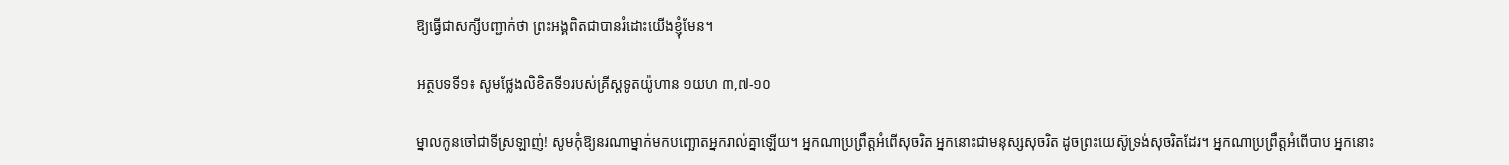ឱ្យធ្វើជាសក្សីបញ្ជាក់ថា ព្រះអង្គពិតជាបានរំដោះយើងខ្ញុំមែន។

អត្ថបទទី១៖ សូមថ្លែងលិខិតទី១របស់គ្រីស្ដទូតយ៉ូហាន ១យហ ៣,៧-១០

ម្នាលកូនចៅជាទីស្រឡាញ់! សូមកុំឱ្យនរណាម្នាក់មកបញ្ឆោតអ្នករាល់គ្នាឡើយ។ អ្នកណាប្រព្រឹត្តអំពើសុចរិត អ្នកនោះជាមនុស្សសុចរិត ដូចព្រះយេស៊ូទ្រង់សុចរិតដែរ។ អ្នកណាប្រព្រឹត្តអំពើបាប អ្នកនោះ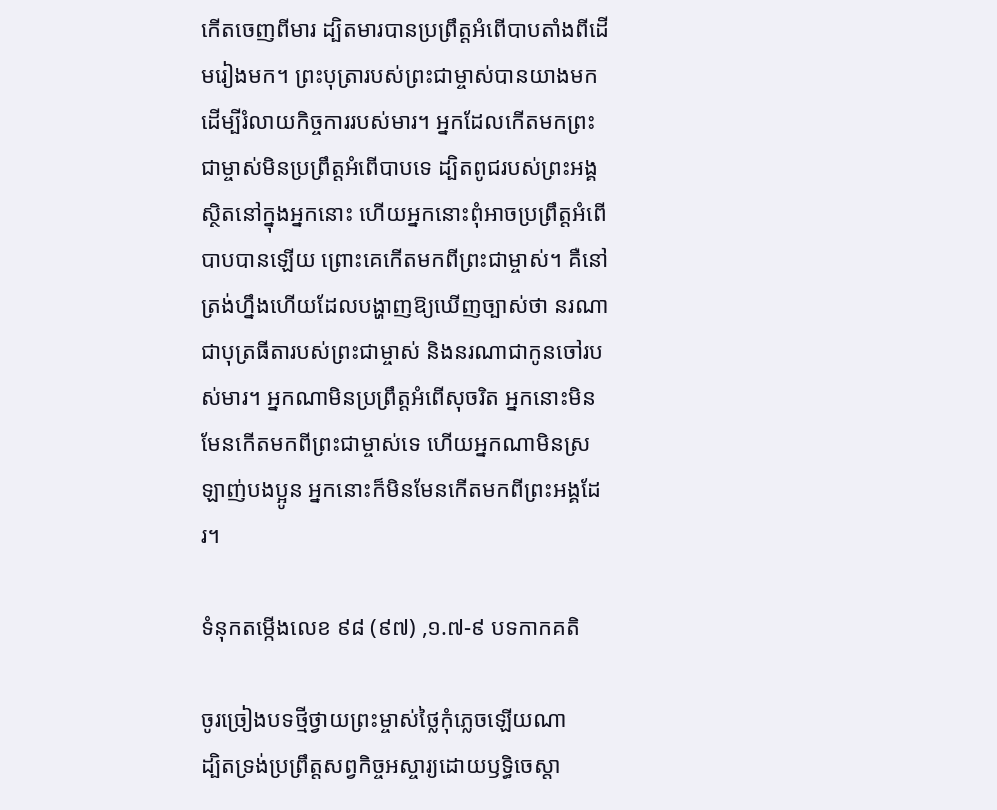កើតចេញពីមារ ដ្បិតមារបានប្រព្រឹត្តអំពើបាបតាំងពីដើមរៀងមក។ ព្រះបុត្រារបស់ព្រះជាម្ចាស់បានយាងមកដើម្បីរំលាយកិច្ចការរបស់មារ។ អ្នកដែលកើតមកព្រះជាម្ចាស់មិនប្រព្រឹត្តអំពើបាបទេ ដ្បិតពូជរបស់ព្រះអង្គស្ថិតនៅក្នុងអ្នកនោះ ហើយអ្នកនោះពុំអាចប្រព្រឹត្តអំពើបាបបានឡើយ ព្រោះគេកើតមកពីព្រះជាម្ចាស់។ គឺនៅត្រង់ហ្នឹងហើយដែលបង្ហាញឱ្យឃើញច្បាស់ថា នរណាជាបុត្រធីតារបស់ព្រះជាម្ចាស់ និងនរណាជាកូនចៅរបស់មារ។ អ្នកណាមិនប្រព្រឹត្តអំពើសុចរិត អ្នកនោះមិនមែនកើតមកពីព្រះជាម្ចាស់ទេ ហើយអ្នកណាមិនស្រឡាញ់បងប្អូន អ្នកនោះក៏មិនមែនកើតមកពីព្រះអង្គដែរ។

ទំនុកតម្កើងលេខ ៩៨ (៩៧) ,១.៧-៩ បទកាកគតិ

ចូរច្រៀងបទថ្មីថ្វាយព្រះម្ចាស់ថ្លៃកុំភ្លេចឡើយណា
ដ្បិតទ្រង់ប្រព្រឹត្តសព្វកិច្ចអស្ចារ្យដោយឫទ្ធិចេស្តា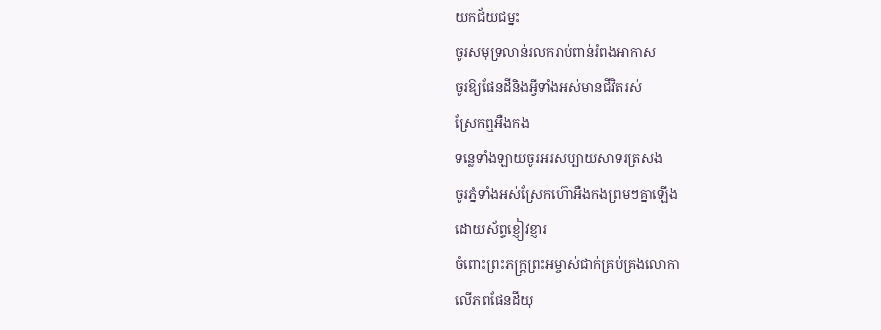យកជ័យជម្នះ
ចូរសមុទ្រលាន់រលករាប់ពាន់រំពងអាកាស
ចូរឱ្យផែនដីនិងអ្វីទាំងអស់មានជីវិតរស់
ស្រែកឮអឺងកង
ទន្លេទាំងឡាយចូរអរសប្បាយសាទរត្រសង
ចូរភ្នំទាំងអស់ស្រែកហ៊ោអឺងកងព្រមៗគ្នាឡើង
ដោយស័ព្ទខ្ញៀវខ្ញារ
ចំពោះព្រះភក្ត្រព្រះអម្ចាស់ជាក់គ្រប់គ្រងលោកា
លើភពផែនដីយុ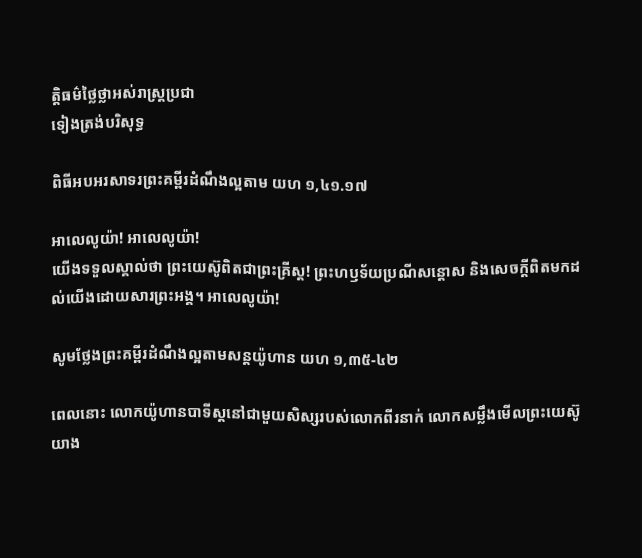ត្តិធម៌ថ្លៃថ្លាអស់រាស្ត្រប្រជា
ទៀងត្រង់បរិសុទ្ធ

ពិធីអបអរសាទរព្រះគម្ពីរដំណឹងល្អតាម យហ ១,៤១.១៧

អាលេលូយ៉ា! អាលេលូយ៉ា!
យើងទទួលស្គាល់ថា ព្រះយេស៊ូពិតជាព្រះគ្រីស្ត! ព្រះហឫទ័យប្រណីសន្តោស និងសេចក្តីពិតមកដល់យើងដោយសារព្រះអង្គ។ អាលេលូយ៉ា!

សូមថ្លែងព្រះគម្ពីរដំណឹងល្អតាមសន្តយ៉ូហាន យហ ១,៣៥-៤២

ពេលនោះ លោកយ៉ូហានបាទីស្តនៅជាមួយសិស្សរបស់លោកពីរនាក់ លោកសម្លឹងមើលព្រះយេស៊ូយាង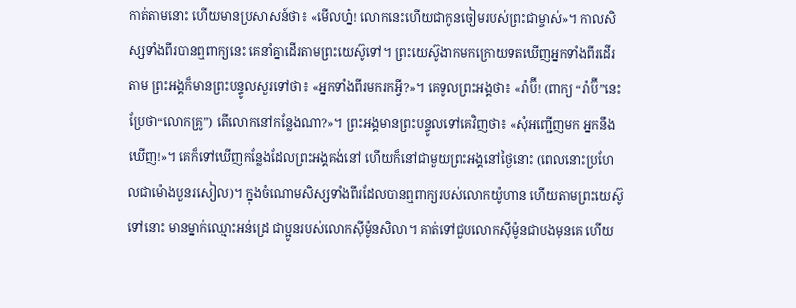កាត់តាមនោះ ហើយមានប្រសាសន៍ថា៖ «មើលហ្ន៎! លោកនេះហើយជាកូនចៀមរបស់ព្រះជាម្ចាស់»។ កាលសិស្សទាំងពីរបានឮពាក្យនេះ គេនាំគ្នាដើរតាមព្រះយេស៊ូទៅ។ ព្រះយេស៊ូងាកមកក្រោយទតឃើញអ្នកទាំងពីរដើរតាម ព្រះអង្គក៏មានព្រះបន្ទូលសួរទៅថា៖ «អ្នកទាំងពីរមករកអ្វី?»។ គេទូលព្រះអង្គថា៖ «រ៉ាប៊ី! (ពាក្យ “រ៉ាប៊ី”នេះប្រែថា“លោកគ្រូ”) តើលោកនៅកន្លែងណា?»។ ព្រះអង្គមានព្រះបន្ទូលទៅគេវិញថា៖ «សុំអញ្ជើញមក អ្នកនឹងឃើញ!»។ គេក៏ទៅឃើញកន្លែងដែលព្រះអង្គគង់នៅ ហើយក៏នៅជាមួយព្រះអង្គនៅថ្ងៃនោះ (ពេលនោះប្រហែលជាម៉ោងបួនរសៀល)។ ក្នុងចំណោមសិស្សទាំងពីរដែលបានឮពាក្យរបស់លោកយ៉ូហាន ហើយតាមព្រះយេស៊ូទៅនោះ មានម្នាក់ឈ្មោះអន់ដ្រេ ជាប្អូនរបស់លោកស៊ីម៉ូនសិលា។ គាត់ទៅជួបលោកស៊ីម៉ូនជាបងមុនគេ ហើយ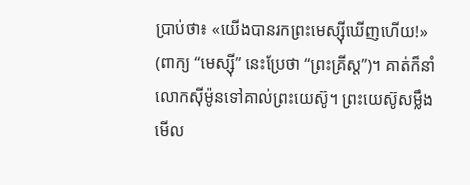ប្រាប់ថា៖ «យើងបានរកព្រះមេស្ស៊ីឃើញហើយ!» (ពាក្យ “មេស្ស៊ី” នេះប្រែថា “ព្រះគ្រីស្ត”)។ គាត់ក៏នាំលោកស៊ីម៉ូនទៅគាល់ព្រះយេស៊ូ។ ព្រះយេស៊ូសម្លឹងមើល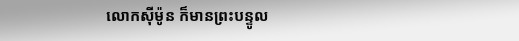លោកស៊ីម៉ូន ក៏មានព្រះបន្ទូល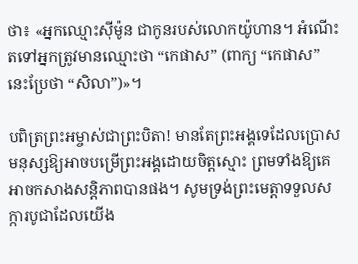ថា៖ «អ្នកឈ្មោះស៊ីម៉ូន ជាកូនរបស់លោកយ៉ូហាន។ អំណើះតទៅអ្នកត្រូវមានឈ្មោះថា “កេផាស” (ពាក្យ “កេផាស” នេះប្រែថា “សិលា”)»។

បពិត្រព្រះអម្ចាស់ជាព្រះបិតា! មានតែព្រះអង្គទេដែលប្រោសមនុស្សឱ្យអាចបម្រើព្រះអង្គដោយចិត្តស្មោះ ព្រមទាំងឱ្យគេអាចកសាងសន្តិភាពបានផង។ សូមទ្រង់ព្រះមេត្តាទទួលសក្ការបូជាដែលយើង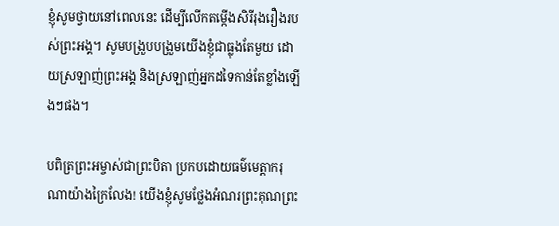ខ្ញុំសូមថ្វាយនៅពេលនេះ ដើម្បីលើកតម្កើងសិរីរុងរឿងរបស់ព្រះអង្គ។ សូមបង្រួបបង្រួមយើងខ្ញុំជាធ្លុងតែមួយ ដោយស្រឡាញ់ព្រះអង្គ និងស្រឡាញ់អ្នកដទៃកាន់តែខ្លាំងឡើងៗផង។

បពិត្រព្រះអម្ចាស់ជាព្រះបិតា ប្រកបដោយធម៌មេត្តាករុណាយ៉ាងក្រៃលែង! យើងខ្ញុំសូមថ្លែងអំណរព្រះគុណព្រះ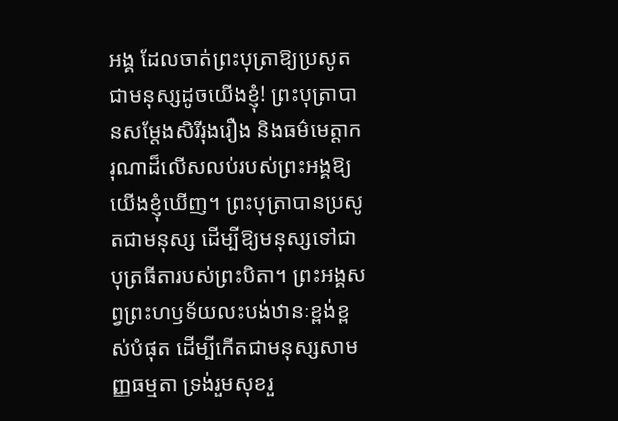អង្គ ដែលចាត់ព្រះបុត្រាឱ្យប្រសូតជាមនុស្សដូចយើងខ្ញុំ! ព្រះបុត្រាបានសម្តែងសិរីរុងរឿង និងធម៌មេត្តាករុណាដ៏លើសលប់របស់ព្រះអង្គឱ្យយើងខ្ញុំឃើញ។ ព្រះបុត្រាបានប្រសូតជាមនុស្ស ដើម្បីឱ្យមនុស្សទៅជាបុត្រធីតារបស់ព្រះបិតា។ ព្រះអង្គសព្វព្រះហឫទ័យលះបង់ឋានៈខ្ពង់ខ្ពស់បំផុត ដើម្បីកើតជាមនុស្សសាមញ្ញធម្មតា ទ្រង់រួមសុខរួ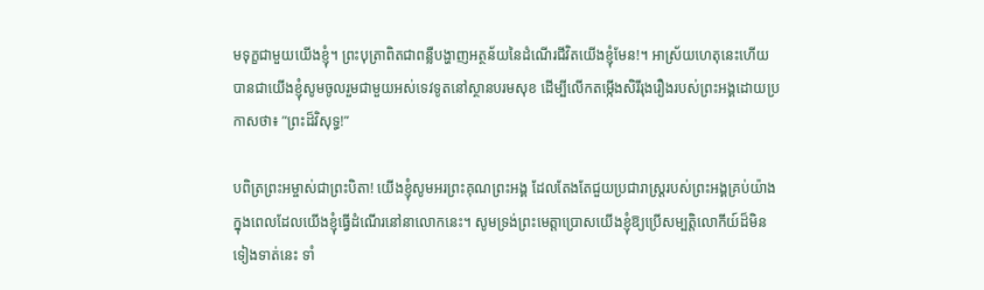មទុក្ខជាមួយយើងខ្ញុំ។ ព្រះបុត្រាពិតជាពន្លឺបង្ហាញអត្ថន័យនៃដំណើរជីវិតយើងខ្ញុំមែន!។ អាស្រ័យហេតុនេះហើយ បានជាយើងខ្ញុំសូមចូលរួមជាមួយអស់ទេវទូតនៅស្ថានបរមសុខ ដើម្បីលើកតម្កើងសិរីរុងរឿងរបស់ព្រះអង្គដោយប្រកាសថា៖ ”ព្រះដ៏វិសុទ្ធ!”

បពិត្រព្រះអម្ចាស់ជាព្រះបិតា! យើងខ្ញុំសូមអរព្រះគុណព្រះអង្គ ដែលតែងតែជួយប្រជារាស្ត្ររបស់ព្រះអង្គគ្រប់យ៉ាង ក្នុងពេលដែលយើងខ្ញុំធ្វើដំណើរនៅនាលោកនេះ។ សូមទ្រង់ព្រះមេត្តាប្រោសយើងខ្ញុំឱ្យប្រើសម្បត្តិលោកីយ៍ដ៏មិនទៀងទាត់នេះ ទាំ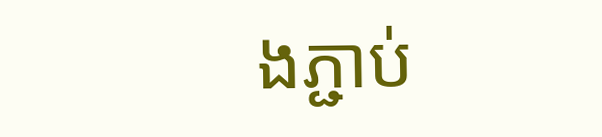ងភ្ជាប់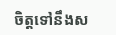ចិត្តទៅនឹងស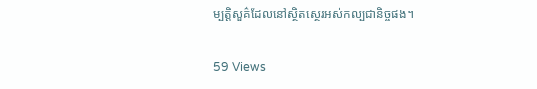ម្បត្តិសួគ៌ដែលនៅស្ថិតស្ថេរអស់កល្បជានិច្ចផង។

59 Views